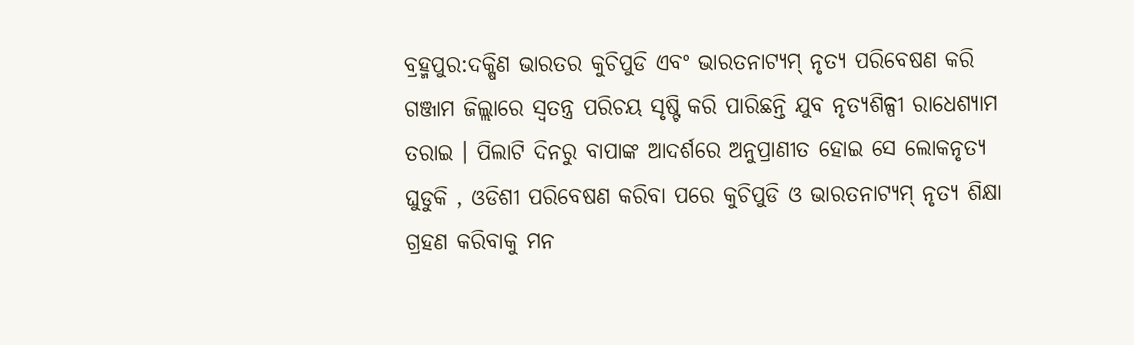ବ୍ରହ୍ମପୁର:ଦକ୍ଷିଣ ଭାରତର କୁଚିପୁଡି ଏବଂ ଭାରତନାଟ୍ୟମ୍ ନୃତ୍ୟ ପରିବେଷଣ କରି ଗଞ୍ଜାମ ଜିଲ୍ଲାରେ ସ୍ୱତନ୍ତ୍ର ପରିଚୟ ସୃଷ୍ଟି କରି ପାରିଛନ୍ତି ଯୁବ ନୃତ୍ୟଶିଳ୍ପୀ ରାଧେଶ୍ୟାମ ତରାଇ । ପିଲାଟି ଦିନରୁ ବାପାଙ୍କ ଆଦର୍ଶରେ ଅନୁପ୍ରାଣୀତ ହୋଇ ସେ ଲୋକନୃତ୍ୟ ଘୁଡୁକି , ଓଡିଶୀ ପରିବେଷଣ କରିବା ପରେ କୁଚିପୁଡି ଓ ଭାରତନାଟ୍ୟମ୍ ନୃତ୍ୟ ଶିକ୍ଷା ଗ୍ରହଣ କରିବାକୁ ମନ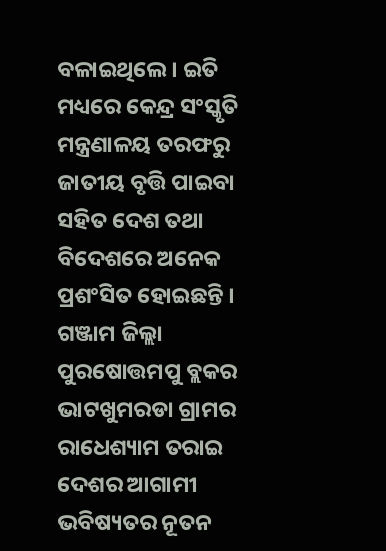ବଳାଇଥିଲେ । ଇତି ମଧ୍ୟରେ କେନ୍ଦ୍ର ସଂସ୍କୃତି ମନ୍ତ୍ରଣାଳୟ ତରଫରୁ ଜାତୀୟ ବୃତ୍ତି ପାଇବା ସହିତ ଦେଶ ତଥା ବିଦେଶରେ ଅନେକ ପ୍ରଶଂସିତ ହୋଇଛନ୍ତି । ଗଞ୍ଜାମ ଜିଲ୍ଲା ପୁରଷୋତ୍ତମପୁ ବ୍ଲକର ଭାଟଖୁମରଡା ଗ୍ରାମର ରାଧେଶ୍ୟାମ ତରାଇ ଦେଶର ଆଗାମୀ ଭବିଷ୍ୟତର ନୂତନ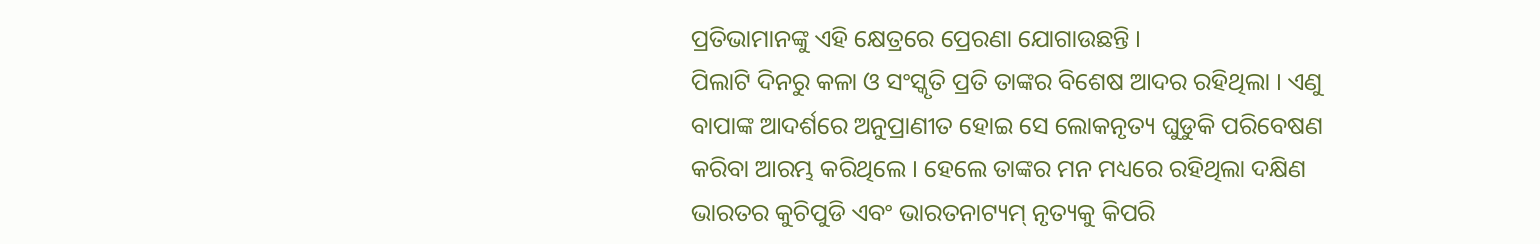ପ୍ରତିଭାମାନଙ୍କୁ ଏହି କ୍ଷେତ୍ରରେ ପ୍ରେରଣା ଯୋଗାଉଛନ୍ତି ।
ପିଲାଟି ଦିନରୁ କଳା ଓ ସଂସ୍କୃତି ପ୍ରତି ତାଙ୍କର ବିଶେଷ ଆଦର ରହିଥିଲା । ଏଣୁ ବାପାଙ୍କ ଆଦର୍ଶରେ ଅନୁପ୍ରାଣୀତ ହୋଇ ସେ ଲୋକନୃତ୍ୟ ଘୁଡୁକି ପରିବେଷଣ କରିବା ଆରମ୍ଭ କରିଥିଲେ । ହେଲେ ତାଙ୍କର ମନ ମଧ୍ୟରେ ରହିଥିଲା ଦକ୍ଷିଣ ଭାରତର କୁଚିପୁଡି ଏବଂ ଭାରତନାଟ୍ୟମ୍ ନୃତ୍ୟକୁ କିପରି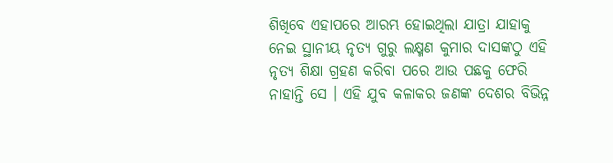ଶିଖିବେ ଏହାପରେ ଆରମ୍ଭ ହୋଇଥିଲା ଯାତ୍ରା ଯାହାକୁ ନେଇ ସ୍ଥାନୀୟ ନୃତ୍ୟ ଗୁରୁ ଲକ୍ଷ୍ମଣ କୁମାର ଦାସଙ୍କଠୁ ଏହି ନୃତ୍ୟ ଶିକ୍ଷା ଗ୍ରହଣ କରିବା ପରେ ଆଉ ପଛକୁ ଫେରି ନାହାନ୍ତି ସେ । ଏହି ଯୁବ କଳାକର ଜଣଙ୍କ ଦେଶର ବିଭିନ୍ନ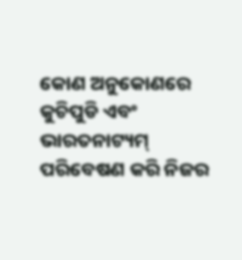କୋଣ ଅନୁକୋଣରେ କୁଚିପୁଡି ଏବଂ ଭାରତନାଟ୍ୟମ୍ ପରିବେଷଣ କରି ନିଜର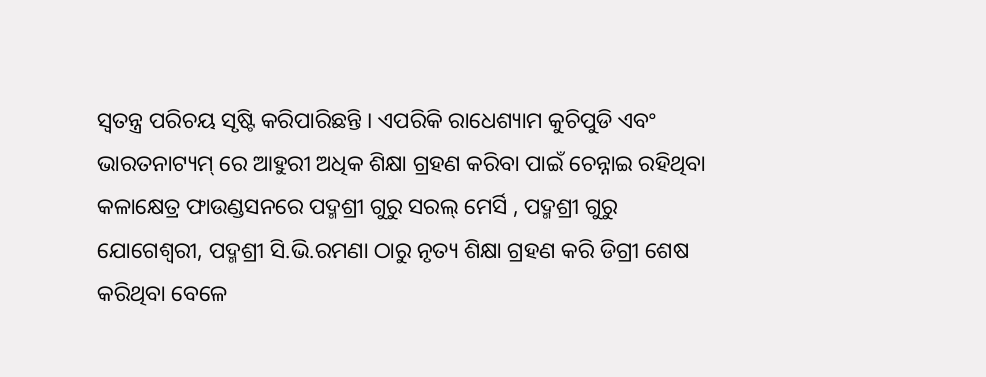ସ୍ୱତନ୍ତ୍ର ପରିଚୟ ସୃଷ୍ଟି କରିପାରିଛନ୍ତି । ଏପରିକି ରାଧେଶ୍ୟାମ କୁଚିପୁଡି ଏବଂ ଭାରତନାଟ୍ୟମ୍ ରେ ଆହୁରୀ ଅଧିକ ଶିକ୍ଷା ଗ୍ରହଣ କରିବା ପାଇଁ ଚେନ୍ନାଇ ରହିଥିବା କଳାକ୍ଷେତ୍ର ଫାଉଣ୍ଡସନରେ ପଦ୍ମଶ୍ରୀ ଗୁରୁ ସରଲ୍ ମେର୍ସି , ପଦ୍ମଶ୍ରୀ ଗୁରୁ ଯୋଗେଶ୍ୱରୀ, ପଦ୍ମଶ୍ରୀ ସି.ଭି.ରମଣା ଠାରୁ ନୃତ୍ୟ ଶିକ୍ଷା ଗ୍ରହଣ କରି ଡିଗ୍ରୀ ଶେଷ କରିଥିବା ବେଳେ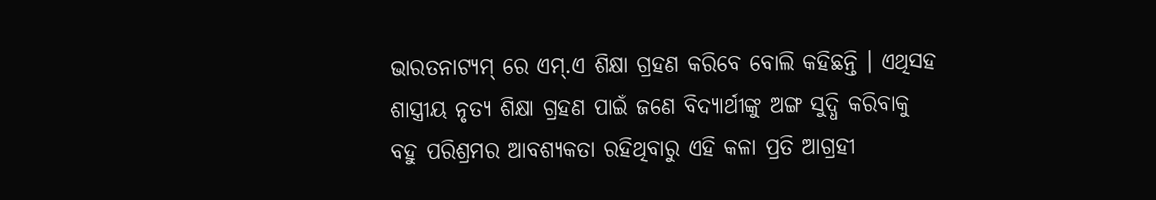ଭାରତନାଟ୍ୟମ୍ ରେ ଏମ୍.ଏ ଶିକ୍ଷା ଗ୍ରହଣ କରିବେ ବୋଲି କହିଛନ୍ତି । ଏଥିସହ ଶାସ୍ତ୍ରୀୟ ନୃତ୍ୟ ଶିକ୍ଷା ଗ୍ରହଣ ପାଇଁ ଜଣେ ବିଦ୍ୟାର୍ଥୀଙ୍କୁ ଅଙ୍ଗ ସୁଦ୍ଧି କରିବାକୁ ବହୁ ପରିଶ୍ରମର ଆବଶ୍ୟକତା ରହିଥିବାରୁ ଏହି କଳା ପ୍ରତି ଆଗ୍ରହୀ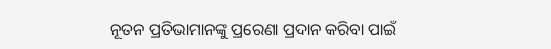ନୂତନ ପ୍ରତିଭାମାନଙ୍କୁ ପ୍ରରେଣା ପ୍ରଦାନ କରିବା ପାଇଁ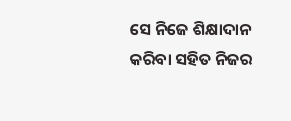ସେ ନିଜେ ଶିକ୍ଷାଦାନ କରିବା ସହିତ ନିଜର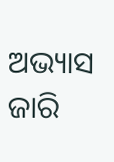ଅଭ୍ୟାସ ଜାରି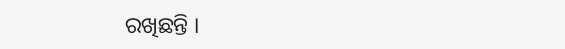ରଖିଛନ୍ତି ।